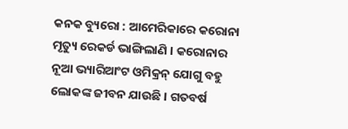କନକ ବ୍ୟୁରୋ : ଆମେରିକାରେ କରୋନା ମୃତ୍ୟୁ ରେକର୍ଡ ଭାଙ୍ଗିଲାଣି । କରୋନାର ନୂଆ ଭ୍ୟାରିଆଂଟ ଓମିକ୍ରନ୍ ଯୋଗୁ ବହୁ ଲୋକଙ୍କ ଜୀବନ ଯାଉଛି । ଗତବର୍ଷ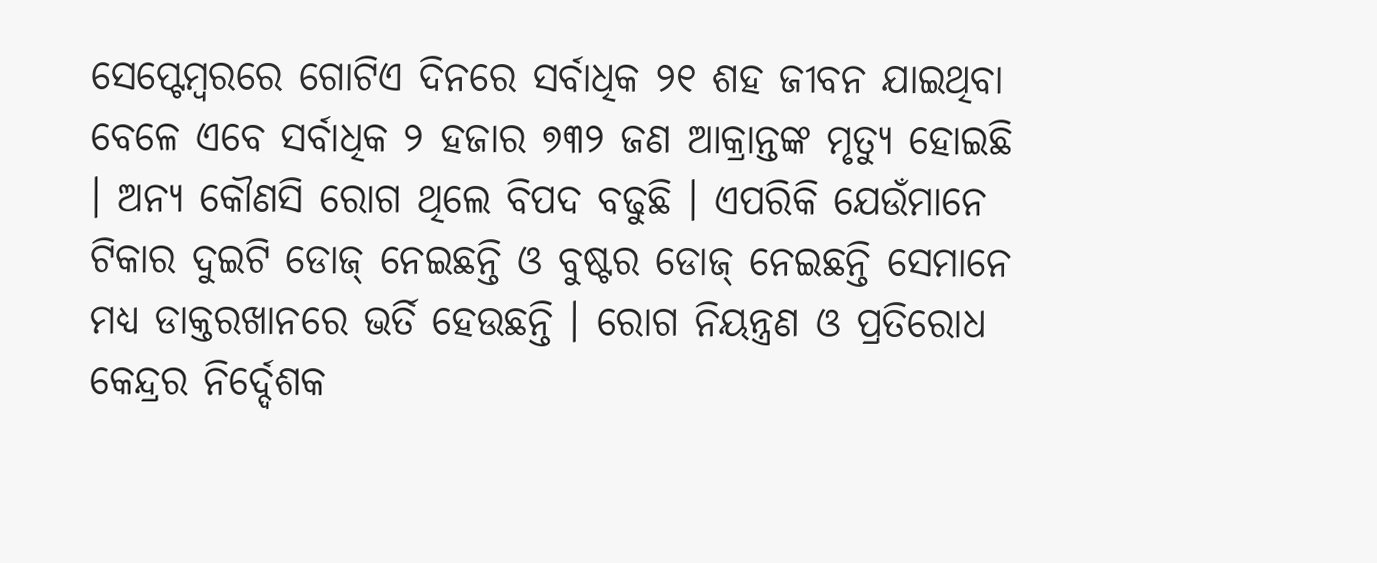ସେପ୍ଟେମ୍ବରରେ ଗୋଟିଏ ଦିନରେ ସର୍ବାଧିକ ୨୧ ଶହ ଜୀବନ ଯାଇଥିବା ବେଳେ ଏବେ ସର୍ବାଧିକ ୨ ହଜାର ୭୩୨ ଜଣ ଆକ୍ରାନ୍ତଙ୍କ ମୃତ୍ୟୁ ହୋଇଛି । ଅନ୍ୟ କୌଣସି ରୋଗ ଥିଲେ ବିପଦ ବଢୁଛି । ଏପରିକି ଯେଉଁମାନେ ଟିକାର ଦୁଇଟି ଡୋଜ୍ ନେଇଛନ୍ତି ଓ ବୁଷ୍ଟର ଡୋଜ୍ ନେଇଛନ୍ତି ସେମାନେ ମଧ୍ୟ ଡାକ୍ତରଖାନରେ ଭର୍ତି ହେଉଛନ୍ତି । ରୋଗ ନିୟନ୍ତ୍ରଣ ଓ ପ୍ରତିରୋଧ କେନ୍ଦ୍ରର ନିର୍ଦ୍ଦେଶକ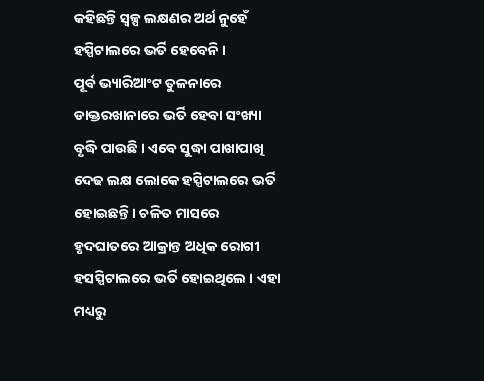କହିଛନ୍ତି ସ୍ୱଳ୍ପ ଲକ୍ଷଣର ଅର୍ଥ ନୁହେଁ ହସ୍ପିଟାଲରେ ଭର୍ତି ହେବେନି ।
ପୂର୍ବ ଭ୍ୟାରିଆଂଟ ତୁଳନାରେ ଡାକ୍ତରଖାନାରେ ଭର୍ତି ହେବା ସଂଖ୍ୟା ବୃଦ୍ଧି ପାଉଛି । ଏବେ ସୁଦ୍ଧା ପାଖାପାଖି ଦେଢ ଲକ୍ଷ ଲୋକେ ହସ୍ପିଟାଲରେ ଭର୍ତି ହୋଇଛନ୍ତି । ଚଳିତ ମାସରେ ହୃଦଘାତରେ ଆକ୍ରାନ୍ତ ଅଧିକ ରୋଗୀ ହସସ୍ପିଟାଲରେ ଭର୍ତି ହୋଇଥିଲେ । ଏହା ମଧ୍ୟରୁ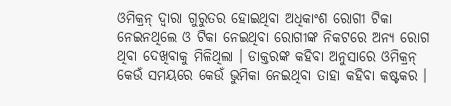ଓମିକ୍ରନ୍ ଦ୍ୱାରା ଗୁରୁତର ହୋଇଥିବା ଅଧିକାଂଶ ରୋଗୀ ଟିକା ନେଇନଥିଲେ ଓ ଟିକା ନେଇଥିବା ରୋଗୀଙ୍କ ନିକଟରେ ଅନ୍ୟ ରୋଗ ଥିବା ଦେଖିବାକୁ ମିଳିଥିଲା । ଡାକ୍ତରଙ୍କ କହିବା ଅନୁସାରେ ଓମିକ୍ରନ୍ କେଉଁ ସମୟରେ କେଉଁ ଭୁମିକା ନେଇଥିବା ତାହା କହିବା କଷ୍ଟକର ।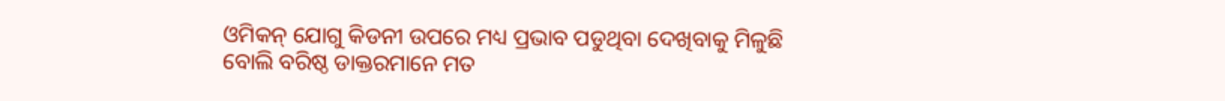ଓମିକନ୍ ଯୋଗୁ କିଡନୀ ଉପରେ ମଧ୍ୟ ପ୍ରଭାବ ପଡୁଥିବା ଦେଖିବାକୁ ମିଳୁଛି ବୋଲି ବରିଷ୍ଠ ଡାକ୍ତରମାନେ ମତ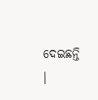ଦେଇଛନ୍ତି ।